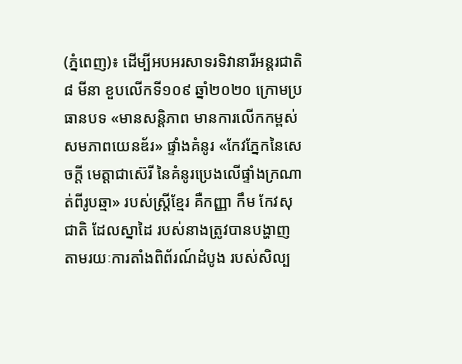(ភ្នំពេញ)៖ ដើម្បីអបអរសាទរទិវានារីអន្តរជាតិ ៨ មីនា ខួបលើកទី១០៩ ឆ្នាំ២០២០ ក្រោមប្រធានបទ «មានសន្តិភាព មានការលើកកម្ពស់ សមភាពយេនឌ័រ» ផ្ទាំងគំនូរ «កែវភ្នែកនៃសេចក្តី មេត្តាជាស៊េរី នៃគំនូរប្រេងលើផ្ទាំងក្រណាត់ពីរូបឆ្មា» របស់ស្ត្រីខ្មែរ គឺកញ្ញា កឹម កែវសុជាតិ ដែលស្នាដៃ របស់នាងត្រូវបានបង្ហាញ តាមរយៈការតាំងពិព័រណ៍ដំបូង របស់សិល្ប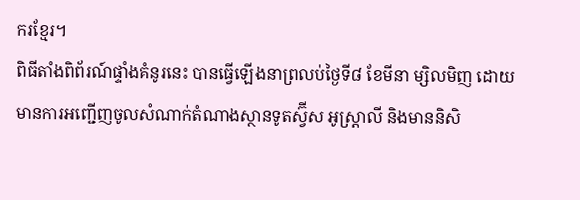ករខ្មែរ។
ពិធីតាំងពិព័រណ៍ផ្ទាំងគំនូរនេះ បានធ្វើឡើងនាព្រលប់ថ្ងៃទី៨ ខែមីនា ម្សិលមិញ ដោយមានការអញ្ជើញចូលសំណាក់តំណាងស្ថានទូតស្វ៊ីស អូស្ត្រាលី និងមាននិសិ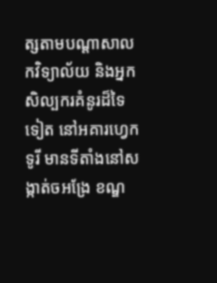ត្សតាមបណ្តាសាលកវិទ្យាល័យ និងអ្នកសិល្បករគំនូរដ៏ទៃទៀត នៅអគារហ្វេកទូរី មានទីតាំងនៅសង្កាត់ចអង្រែ ខណ្ឌ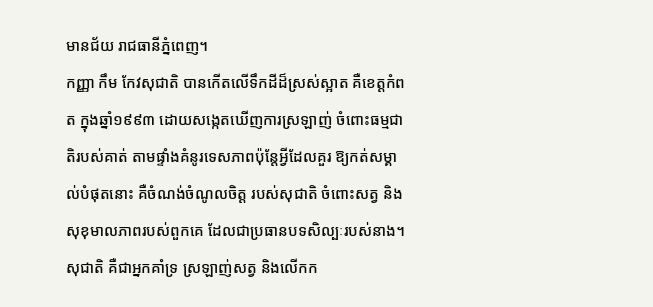មានជ័យ រាជធានីភ្នំពេញ។
កញ្ញា កឹម កែវសុជាតិ បានកើតលើទឹកដីដ៏ស្រស់ស្អាត គឺខេត្តកំពត ក្នុងឆ្នាំ១៩៩៣ ដោយសង្កេតឃើញការស្រឡាញ់ ចំពោះធម្មជាតិរបស់គាត់ តាមផ្ទាំងគំនូរទេសភាពប៉ុន្តែអ្វីដែលគួរ ឱ្យកត់សម្គាល់បំផុតនោះ គឺចំណង់ចំណូលចិត្ត របស់សុជាតិ ចំពោះសត្វ និងសុខុមាលភាពរបស់ពួកគេ ដែលជាប្រធានបទសិល្បៈរបស់នាង។ សុជាតិ គឺជាអ្នកគាំទ្រ ស្រឡាញ់សត្វ និងលើកក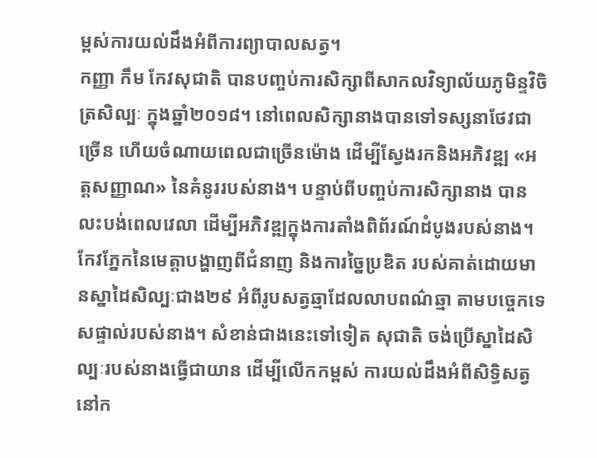ម្ពស់ការយល់ដឹងអំពីការព្យាបាលសត្វ។
កញ្ញា កឹម កែវសុជាតិ បានបញ្ចប់ការសិក្សាពីសាកលវិទ្យាល័យភូមិន្ទវិចិត្រសិល្បៈ ក្នុងឆ្នាំ២០១៨។ នៅពេលសិក្សានាងបានទៅទស្សនាថែវជាច្រើន ហើយចំណាយពេលជាច្រើនម៉ោង ដើម្បីស្វែងរកនិងអភិវឌ្ឍ «អត្តសញ្ញាណ» នៃគំនូររបស់នាង។ បន្ទាប់ពីបញ្ចប់ការសិក្សានាង បានលះបង់ពេលវេលា ដើម្បីអភិវឌ្ឍក្នុងការតាំងពិព័រណ៍ដំបូងរបស់នាង។
កែវភ្នែកនៃមេត្តាបង្ហាញពីជំនាញ និងការច្នៃប្រឌិត របស់គាត់ដោយមានស្នាដៃសិល្បៈជាង២៩ អំពីរូបសត្វឆ្មាដែលលាបពណ៌ឆ្មា តាមបច្ចេកទេសផ្ទាល់របស់នាង។ សំខាន់ជាងនេះទៅទៀត សុជាតិ ចង់ប្រើស្នាដៃសិល្បៈរបស់នាងធ្វើជាយាន ដើម្បីលើកកម្ពស់ ការយល់ដឹងអំពីសិទ្ធិសត្វនៅក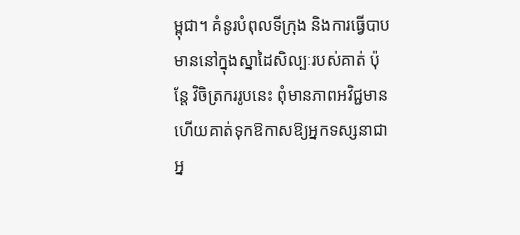ម្ពុជា។ គំនូរបំពុលទីក្រុង និងការធ្វើបាបមាននៅក្នុងស្នាដៃសិល្បៈរបស់គាត់ ប៉ុន្តែ វិចិត្រកររូបនេះ ពុំមានភាពអវិជ្ជមាន ហើយគាត់ទុកឱកាសឱ្យអ្នកទស្សនាជាអ្ន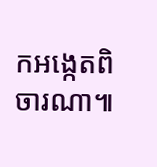កអង្កេតពិចារណា៕